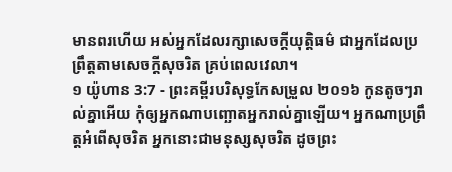មានពរហើយ អស់អ្នកដែលរក្សាសេចក្ដីយុត្តិធម៌ ជាអ្នកដែលប្រព្រឹត្តតាមសេចក្ដីសុចរិត គ្រប់ពេលវេលា។
១ យ៉ូហាន 3:7 - ព្រះគម្ពីរបរិសុទ្ធកែសម្រួល ២០១៦ កូនតូចៗរាល់គ្នាអើយ កុំឲ្យអ្នកណាបញ្ឆោតអ្នករាល់គ្នាឡើយ។ អ្នកណាប្រព្រឹត្តអំពើសុចរិត អ្នកនោះជាមនុស្សសុចរិត ដូចព្រះ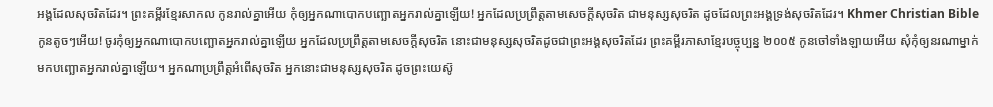អង្គដែលសុចរិតដែរ។ ព្រះគម្ពីរខ្មែរសាកល កូនរាល់គ្នាអើយ កុំឲ្យអ្នកណាបោកបញ្ឆោតអ្នករាល់គ្នាឡើយ! អ្នកដែលប្រព្រឹត្តតាមសេចក្ដីសុចរិត ជាមនុស្សសុចរិត ដូចដែលព្រះអង្គទ្រង់សុចរិតដែរ។ Khmer Christian Bible កូនតូចៗអើយ! ចូរកុំឲ្យអ្នកណាបោកបញ្ឆោតអ្នករាល់គ្នាឡើយ អ្នកដែលប្រព្រឹត្ដតាមសេចក្ដីសុចរិត នោះជាមនុស្សសុចរិតដូចជាព្រះអង្គសុចរិតដែរ ព្រះគម្ពីរភាសាខ្មែរបច្ចុប្បន្ន ២០០៥ កូនចៅទាំងឡាយអើយ សុំកុំឲ្យនរណាម្នាក់មកបញ្ឆោតអ្នករាល់គ្នាឡើយ។ អ្នកណាប្រព្រឹត្តអំពើសុចរិត អ្នកនោះជាមនុស្សសុចរិត ដូចព្រះយេស៊ូ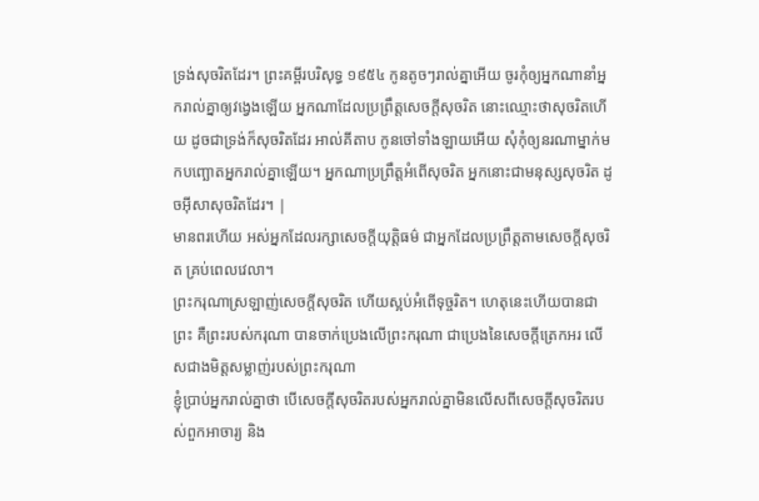ទ្រង់សុចរិតដែរ។ ព្រះគម្ពីរបរិសុទ្ធ ១៩៥៤ កូនតូចៗរាល់គ្នាអើយ ចូរកុំឲ្យអ្នកណានាំអ្នករាល់គ្នាឲ្យវង្វេងឡើយ អ្នកណាដែលប្រព្រឹត្តសេចក្ដីសុចរិត នោះឈ្មោះថាសុចរិតហើយ ដូចជាទ្រង់ក៏សុចរិតដែរ អាល់គីតាប កូនចៅទាំងឡាយអើយ សុំកុំឲ្យនរណាម្នាក់មកបញ្ឆោតអ្នករាល់គ្នាឡើយ។ អ្នកណាប្រព្រឹត្ដអំពើសុចរិត អ្នកនោះជាមនុស្សសុចរិត ដូចអ៊ីសាសុចរិតដែរ។ |
មានពរហើយ អស់អ្នកដែលរក្សាសេចក្ដីយុត្តិធម៌ ជាអ្នកដែលប្រព្រឹត្តតាមសេចក្ដីសុចរិត គ្រប់ពេលវេលា។
ព្រះករុណាស្រឡាញ់សេចក្ដីសុចរិត ហើយស្អប់អំពើទុច្ចរិត។ ហេតុនេះហើយបានជាព្រះ គឺព្រះរបស់ករុណា បានចាក់ប្រេងលើព្រះករុណា ជាប្រេងនៃសេចក្ដីត្រេកអរ លើសជាងមិត្តសម្លាញ់របស់ព្រះករុណា
ខ្ញុំប្រាប់អ្នករាល់គ្នាថា បើសេចក្តីសុចរិតរបស់អ្នករាល់គ្នាមិនលើសពីសេចក្តីសុចរិតរបស់ពួកអាចារ្យ និង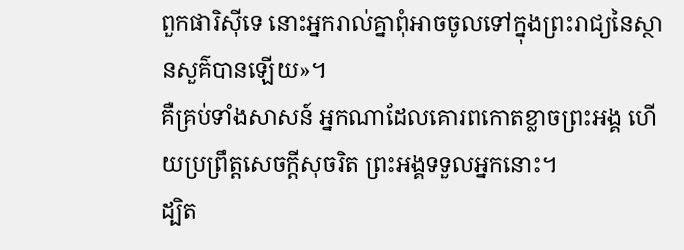ពួកផារិស៊ីទេ នោះអ្នករាល់គ្នាពុំអាចចូលទៅក្នុងព្រះរាជ្យនៃស្ថានសួគ៌បានឡើយ»។
គឺគ្រប់ទាំងសាសន៍ អ្នកណាដែលគោរពកោតខ្លាចព្រះអង្គ ហើយប្រព្រឹត្តសេចក្តីសុចរិត ព្រះអង្គទទួលអ្នកនោះ។
ដ្បិត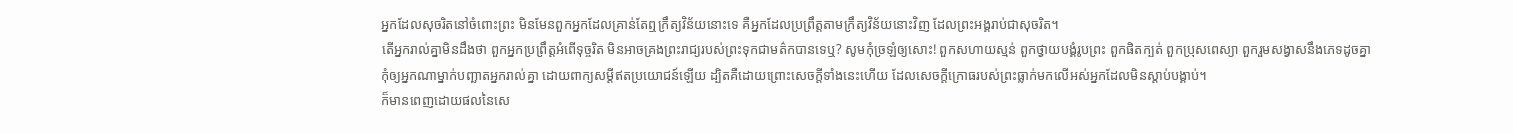អ្នកដែលសុចរិតនៅចំពោះព្រះ មិនមែនពួកអ្នកដែលគ្រាន់តែឮក្រឹត្យវិន័យនោះទេ គឺអ្នកដែលប្រព្រឹត្តតាមក្រឹត្យវិន័យនោះវិញ ដែលព្រះអង្គរាប់ជាសុចរិត។
តើអ្នករាល់គ្នាមិនដឹងថា ពួកអ្នកប្រព្រឹត្តអំពើទុច្ចរិត មិនអាចគ្រងព្រះរាជ្យរបស់ព្រះទុកជាមត៌កបានទេឬ? សូមកុំច្រឡំឲ្យសោះ! ពួកសហាយស្មន់ ពួកថ្វាយបង្គំរូបព្រះ ពួកផិតក្បត់ ពួកប្រុសពេស្យា ពួករួមសង្វាសនឹងភេទដូចគ្នា
កុំឲ្យអ្នកណាម្នាក់បញ្ឆាតអ្នករាល់គ្នា ដោយពាក្យសម្ដីឥតប្រយោជន៍ឡើយ ដ្បិតគឺដោយព្រោះសេចក្តីទាំងនេះហើយ ដែលសេចក្តីក្រោធរបស់ព្រះធ្លាក់មកលើអស់អ្នកដែលមិនស្ដាប់បង្គាប់។
ក៏មានពេញដោយផលនៃសេ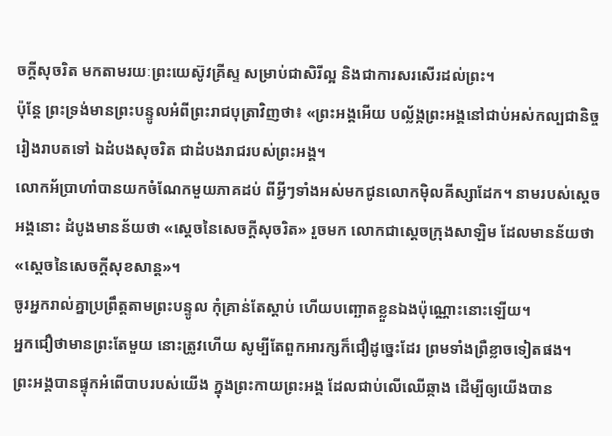ចក្តីសុចរិត មកតាមរយៈព្រះយេស៊ូវគ្រីស្ទ សម្រាប់ជាសិរីល្អ និងជាការសរសើរដល់ព្រះ។
ប៉ុន្តែ ព្រះទ្រង់មានព្រះបន្ទូលអំពីព្រះរាជបុត្រាវិញថា៖ «ព្រះអង្គអើយ បល្ល័ង្កព្រះអង្គនៅជាប់អស់កល្បជានិច្ចរៀងរាបតទៅ ឯដំបងសុចរិត ជាដំបងរាជរបស់ព្រះអង្គ។
លោកអ័ប្រាហាំបានយកចំណែកមួយភាគដប់ ពីអ្វីៗទាំងអស់មកជូនលោកម៉ិលគីស្សាដែក។ នាមរបស់ស្តេចអង្គនោះ ដំបូងមានន័យថា «ស្តេចនៃសេចក្តីសុចរិត» រួចមក លោកជាស្តេចក្រុងសាឡិម ដែលមានន័យថា «ស្តេចនៃសេចក្តីសុខសាន្ត»។
ចូរអ្នករាល់គ្នាប្រព្រឹត្តតាមព្រះបន្ទូល កុំគ្រាន់តែស្តាប់ ហើយបញ្ឆោតខ្លួនឯងប៉ុណ្ណោះនោះឡើយ។
អ្នកជឿថាមានព្រះតែមួយ នោះត្រូវហើយ សូម្បីតែពួកអារក្សក៏ជឿដូច្នេះដែរ ព្រមទាំងព្រឺខ្លាចទៀតផង។
ព្រះអង្គបានផ្ទុកអំពើបាបរបស់យើង ក្នុងព្រះកាយព្រះអង្គ ដែលជាប់លើឈើឆ្កាង ដើម្បីឲ្យយើងបាន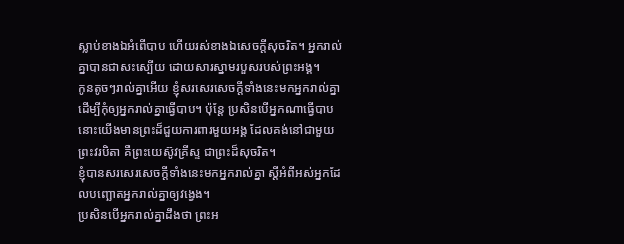ស្លាប់ខាងឯអំពើបាប ហើយរស់ខាងឯសេចក្តីសុចរិត។ អ្នករាល់គ្នាបានជាសះស្បើយ ដោយសារស្នាមរបួសរបស់ព្រះអង្គ។
កូនតូចៗរាល់គ្នាអើយ ខ្ញុំសរសេរសេចក្ដីទាំងនេះមកអ្នករាល់គ្នា ដើម្បីកុំឲ្យអ្នករាល់គ្នាធ្វើបាប។ ប៉ុន្ដែ ប្រសិនបើអ្នកណាធ្វើបាប នោះយើងមានព្រះដ៏ជួយការពារមួយអង្គ ដែលគង់នៅជាមួយព្រះវរបិតា គឺព្រះយេស៊ូវគ្រីស្ទ ជាព្រះដ៏សុចរិត។
ខ្ញុំបានសរសេរសេចក្ដីទាំងនេះមកអ្នករាល់គ្នា ស្ដីអំពីអស់អ្នកដែលបញ្ឆោតអ្នករាល់គ្នាឲ្យវង្វេង។
ប្រសិនបើអ្នករាល់គ្នាដឹងថា ព្រះអ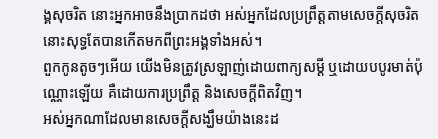ង្គសុចរិត នោះអ្នកអាចនឹងប្រាកដថា អស់អ្នកដែលប្រព្រឹត្តតាមសេចក្ដីសុចរិត នោះសុទ្ធតែបានកើតមកពីព្រះអង្គទាំងអស់។
ពួកកូនតូចៗអើយ យើងមិនត្រូវស្រឡាញ់ដោយពាក្យសម្ដី ឬដោយបបូរមាត់ប៉ុណ្ណោះឡើយ គឺដោយការប្រព្រឹត្ត និងសេចក្ដីពិតវិញ។
អស់អ្នកណាដែលមានសេចក្ដីសង្ឃឹមយ៉ាងនេះដ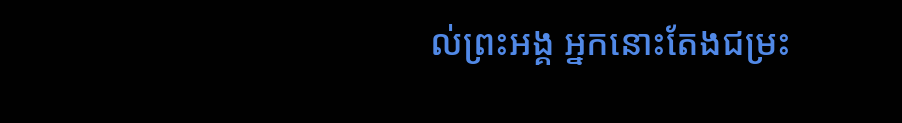ល់ព្រះអង្គ អ្នកនោះតែងជម្រះ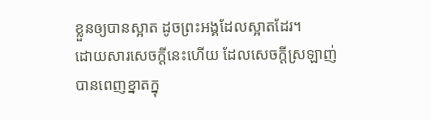ខ្លួនឲ្យបានស្អាត ដូចព្រះអង្គដែលស្អាតដែរ។
ដោយសារសេចក្ដីនេះហើយ ដែលសេចក្ដីស្រឡាញ់បានពេញខ្នាតក្នុ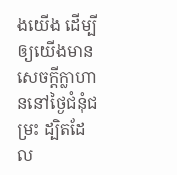ងយើង ដើម្បីឲ្យយើងមានសេចក្ដីក្លាហាននៅថ្ងៃជំនុំជម្រះ ដ្បិតដែល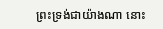ព្រះទ្រង់ជាយ៉ាងណា នោះ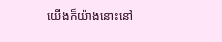យើងក៏យ៉ាងនោះនៅ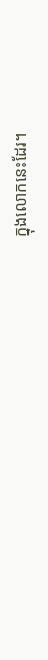ក្នុងលោកនេះដែរ។